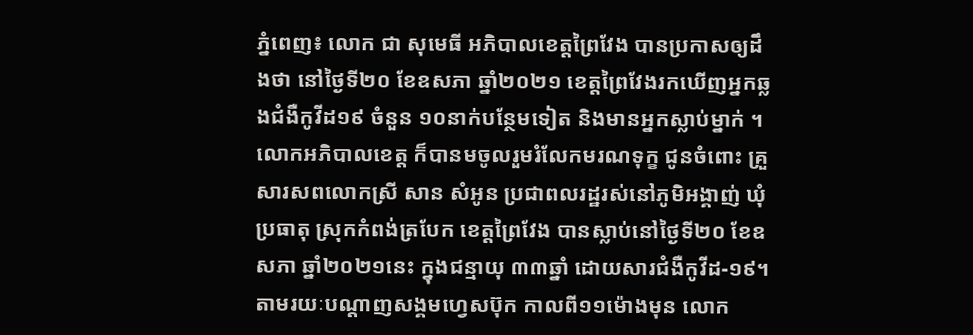ភ្នំពេញ៖ លោក ជា សុមេធី អភិបាលខេត្តព្រៃវែង បានប្រកាសឲ្យដឹងថា នៅថ្ងៃទី២០ ខែឧសភា ឆ្នាំ២០២១ ខេត្តព្រៃវែងរកឃើញអ្នកឆ្លងជំងឺកូវីដ១៩ ចំនួន ១០នាក់បន្ថែមទៀត និងមានអ្នកស្លាប់ម្នាក់ ។
លោកអភិបាលខេត្ត ក៏បានមចូលរួមរំលែកមរណទុក្ខ ជូនចំពោះ គ្រួសារសពលោកស្រី សាន សំអូន ប្រជាពលរដ្ឋរស់នៅភូមិអង្គាញ់ ឃុំប្រធាតុ ស្រុកកំពង់ត្របែក ខេត្តព្រៃវែង បានស្លាប់នៅថ្ងៃទី២០ ខែឧសភា ឆ្នាំ២០២១នេះ ក្នុងជន្មាយុ ៣៣ឆ្នាំ ដោយសារជំងឺកូវីដ-១៩។
តាមរយៈបណ្ដាញសង្គមហ្វេសប៊ុក កាលពី១១ម៉ោងមុន លោក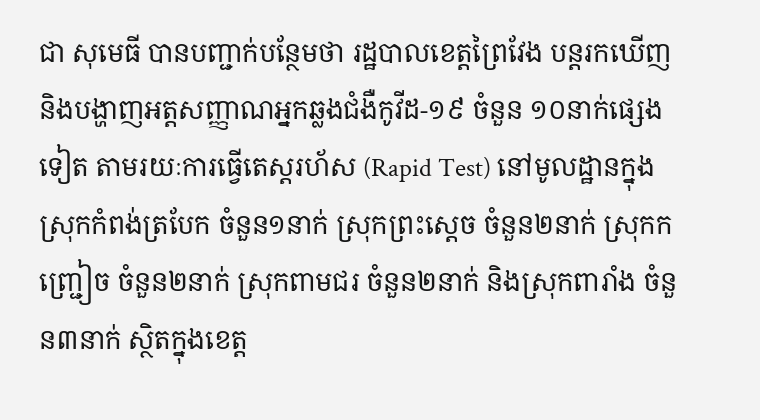ជា សុមេធី បានបញ្ជាក់បន្ថែមថា រដ្ឋបាលខេត្តព្រៃវែង បន្តរកឃើញ និងបង្ហាញអត្តសញ្ញាណអ្នកឆ្លងជំងឺកូវីដ-១៩ ចំនួន ១០នាក់ផ្សេងទៀត តាមរយៈការធ្វើតេស្តរហ័ស (Rapid Test) នៅមូលដ្ឋានក្នុងស្រុកកំពង់ត្របែក ចំនួន១នាក់ ស្រុកព្រះស្តេច ចំនួន២នាក់ ស្រុកកញ្ជ្រៀច ចំនួន២នាក់ ស្រុកពាមជរ ចំនួន២នាក់ និងស្រុកពារាំង ចំនួន៣នាក់ ស្ថិតក្នុងខេត្ត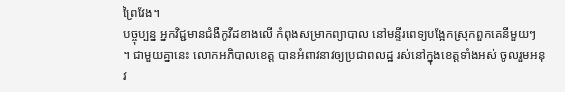ព្រៃវែង។
បច្ចុប្បន្ន អ្នកវិជ្ជមានជំងឺកូវីដខាងលើ កំពុងសម្រាកព្យាបាល នៅមន្ទីរពេទ្យបង្អែកស្រុកពួកគេនីមួយៗ ។ ជាមួយគ្នានេះ លោកអភិបាលខេត្ត បានអំពាវនាវឲ្យប្រជាពលដ្ឋ រស់នៅក្នុងខេត្តទាំងអស់ ចូលរួមអនុវ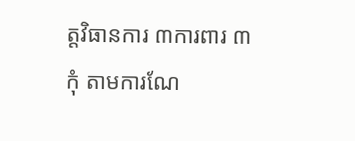ត្តវិធានការ ៣ការពារ ៣កុំ តាមការណែ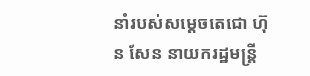នាំរបស់សម្តេចតេជោ ហ៊ុន សែន នាយករដ្ឋមន្ត្រី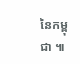នៃកម្ពុជា ៕